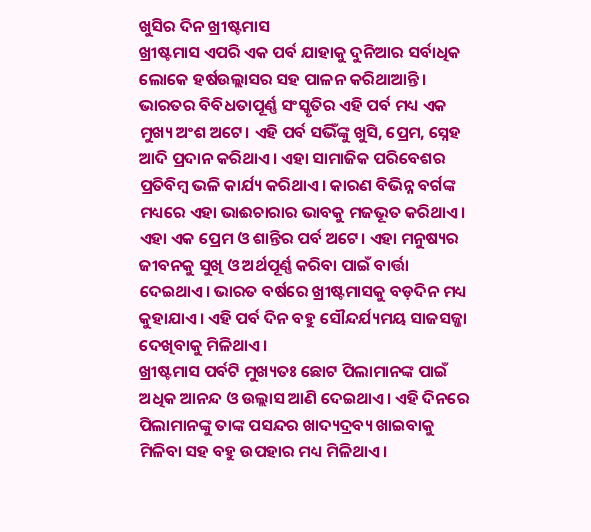ଖୁସିର ଦିନ ଖ୍ରୀଷ୍ଟମାସ
ଖ୍ରୀଷ୍ଟମାସ ଏପରି ଏକ ପର୍ବ ଯାହାକୁ ଦୁନିଆର ସର୍ବାଧିକ ଲୋକେ ହର୍ଷଉଲ୍ଲାସର ସହ ପାଳନ କରିଥାଆନ୍ତି। ଭାରତର ବିବିଧତାପୂର୍ଣ୍ଣ ସଂସ୍କୃତିର ଏହି ପର୍ବ ମଧ୍ୟ ଏକ ମୁଖ୍ୟ ଅଂଶ ଅଟେ। ଏହି ପର୍ବ ସଭିଁଙ୍କୁ ଖୁସି, ପ୍ରେମ, ସ୍ନେହ ଆଦି ପ୍ରଦାନ କରିଥାଏ। ଏହା ସାମାଜିକ ପରିବେଶର ପ୍ରତିବିମ୍ବ ଭଳି କାର୍ଯ୍ୟ କରିଥାଏ। କାରଣ ବିଭିନ୍ନ ବର୍ଗଙ୍କ ମଧ୍ୟରେ ଏହା ଭାଈଚାରାର ଭାବକୁ ମଜଭୂତ କରିଥାଏ। ଏହା ଏକ ପ୍ରେମ ଓ ଶାନ୍ତିର ପର୍ବ ଅଟେ। ଏହା ମନୁଷ୍ୟର ଜୀବନକୁ ସୁଖି ଓ ଅର୍ଥପୂର୍ଣ୍ଣ କରିବା ପାଇଁ ବାର୍ତ୍ତା ଦେଇଥାଏ। ଭାରତ ବର୍ଷରେ ଖ୍ରୀଷ୍ଟମାସକୁ ବଡ଼ଦିନ ମଧ୍ୟ କୁହାଯାଏ। ଏହି ପର୍ବ ଦିନ ବହୁ ସୌନ୍ଦର୍ଯ୍ୟମୟ ସାଜସଜ୍ଜା ଦେଖିବାକୁ ମିଳିଥାଏ।
ଖ୍ରୀଷ୍ଟମାସ ପର୍ବଟି ମୁଖ୍ୟତଃ ଛୋଟ ପିଲାମାନଙ୍କ ପାଇଁ ଅଧିକ ଆନନ୍ଦ ଓ ଉଲ୍ଲାସ ଆଣି ଦେଇଥାଏ। ଏହି ଦିନରେ ପିଲାମାନଙ୍କୁ ତାଙ୍କ ପସନ୍ଦର ଖାଦ୍ୟଦ୍ରବ୍ୟ ଖାଇବାକୁ ମିଳିବା ସହ ବହୁ ଉପହାର ମଧ୍ୟ ମିଳିଥାଏ।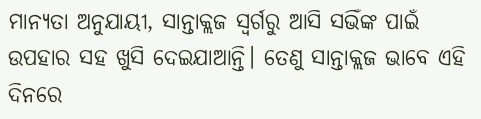ମାନ୍ୟତା ଅନୁଯାୟୀ, ସାନ୍ତାକ୍ଲଜ ସ୍ୱର୍ଗରୁ ଆସି ସଭିଁଙ୍କ ପାଇଁ ଉପହାର ସହ ଖୁସି ଦେଇଯାଆନ୍ତି। ତେଣୁ ସାନ୍ତାକ୍ଲଜ ଭାବେ ଏହି ଦିନରେ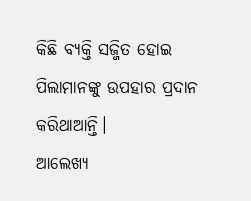କିଛି ବ୍ୟକ୍ତି ସଜ୍ଜିତ ହୋଇ ପିଲାମାନଙ୍କୁ ଉପହାର ପ୍ରଦାନ କରିଥାଆନ୍ତି।
ଆଲେଖ୍ୟ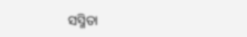ସସ୍ମିତା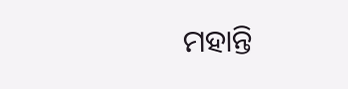ମହାନ୍ତି